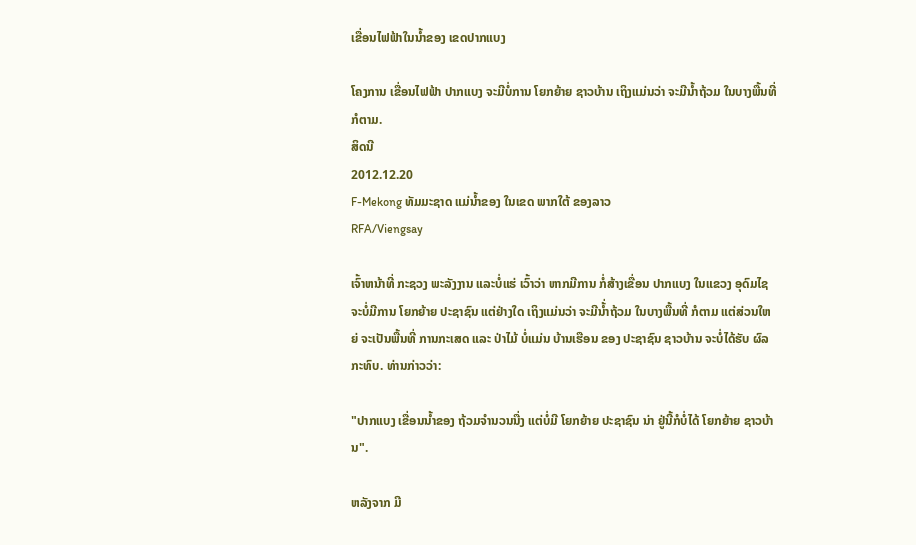ເຂື່ອນໄຟຟ້າໃນນໍ້າຂອງ ເຂດປາກແບງ

ໂຄງການ ເຂື່ອນໄຟຟ້າ ປາກແບງ ຈະມີບໍ່ການ ໂຍກຍ້າຍ ຊາວບ້ານ ເຖິງແມ່ນວ່າ ຈະມີນ້ຳຖ້ວມ ໃນບາງພື້ນທີ່ ກໍຕາມ.
ສິດນີ
2012.12.20
F-Mekong ທັມມະຊາດ ແມ່ນໍ້າຂອງ ໃນເຂດ ພາກໃຕ້ ຂອງລາວ
RFA/Viengsay

ເຈົ້າຫນ້າທີ່ ກະຊວງ ພະລັງງານ ແລະບໍ່ແຮ່ ເວົ້າວ່າ ຫາກມີການ ກໍ່ສ້າງເຂື່ອນ ປາກແບງ ໃນແຂວງ ອຸດົມໄຊ ຈະບໍ່ມີການ ໂຍກຍ້າຍ ປະຊາຊົນ ແຕ່ຢ່າງໃດ ເຖິງແມ່ນວ່າ ຈະມີນ້່ຳຖ້ວມ ໃນບາງພື້ນທີ່ ກໍຕາມ ແຕ່ສ່ວນໃຫຍ່ ຈະເປັນພື້ນທີ່ ການກະເສດ ແລະ ປ່າໄມ້ ບໍ່ແມ່ນ ບ້ານເຮືອນ ຂອງ ປະຊາຊົນ ຊາວບ້ານ ຈະບໍ່ໄດ້ຮັບ ຜົລກະທົບ. ທ່ານກ່າວວ່າ:

"ປາກແບງ ເຂື່ອນນ້ຳຂອງ ຖ້ວມຈຳນວນນື່ງ ແຕ່ບໍ່ມີ ໂຍກຍ້າຍ ປະຊາຊົນ ນ່າ ຢູ່ນີ້ກໍບໍ່ໄດ້ ໂຍກຍ້າຍ ຊາວບ້ານ".

ຫລັງຈາກ ມີ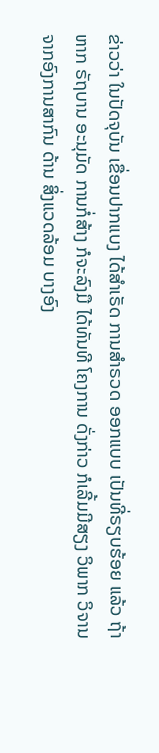ຂ່າວວ່າ ໃນປັດຈຸບັນ ເຂື່ອນປາກແບງ ໄດ້ສຳເຣັດ ການສຳຣວດ ອອກແບບ ເປັນທີ່ຣຽບຮ້ອຍ ແລ້ວ ຖ້າຫາກ ຣັຖບານ ອະນຸມັດ ການກໍ່ສ້າງ ກໍຈະລົງມື ໄດ້ທັນທີ ໂຄງການ ດັ່ງກ່າວ ກໍເລີ້ມມີສຽງ ວິພາກ ວິຈານ ຈາກອົງການສາກົນ ດ້ານ ສິ່ງແວດລ້ອມ ບາງອົງ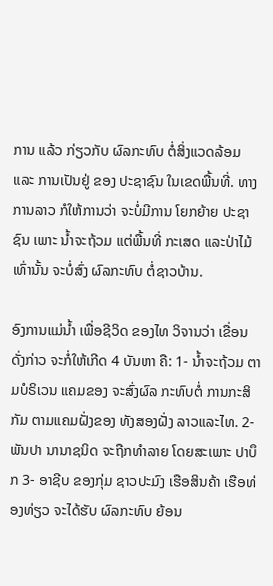ການ ແລ້ວ ກ່ຽວກັບ ຜົລກະທົບ ຕໍ່ສິ່ງແວດລ້ອມ ແລະ ການເປັນຢູ່ ຂອງ ປະຊາຊົນ ໃນເຂດພື້ນທີ່. ທາງການລາວ ກໍໃຫ້ການວ່າ ຈະບໍ່ມີການ ໂຍກຍ້າຍ ປະຊາຊົນ ເພາະ ນ້ຳຈະຖ້ວມ ແຕ່ພື້ນທີ່ ກະເສດ ແລະປ່າໄມ້ ເທົ່ານັ້ນ ຈະບໍ່ສົ່ງ ຜົລກະທົບ ຕໍ່ຊາວບ້ານ.

ອົງການແມ່ນ້ຳ ເພື່ອຊີວິດ ຂອງໄທ ວິຈານວ່າ ເຂື່ອນ ດັ່ງກ່າວ ຈະກໍ່ໃຫ້ເກີດ 4 ບັນຫາ ຄື: 1- ນ້ຳຈະຖ້ວມ ຕາມບໍຣິເວນ ແຄມຂອງ ຈະສົ່ງຜົລ ກະທົບຕໍ່ ການກະສິກັມ ຕາມແຄມຝັ່ງຂອງ ທັງສອງຝັ່ງ ລາວແລະໄທ. 2- ພັນປາ ນານາຊນິດ ຈະຖືກທຳລາຍ ໂດຍສະເພາະ ປາບຶກ 3- ອາຊີບ ຂອງກຸ່ມ ຊາວປະມົງ ເຮືອສິນຄ້າ ເຮືອທ່ອງທ່ຽວ ຈະໄດ້ຮັບ ຜົລກະທົບ ຍ້ອນ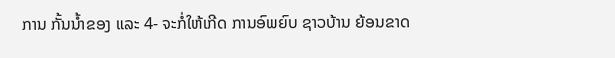ການ ກັ້ນນ້ຳຂອງ ແລະ 4- ຈະກໍ່ໃຫ້ເກີດ ການອົພຍົບ ຊາວບ້ານ ຍ້ອນຂາດ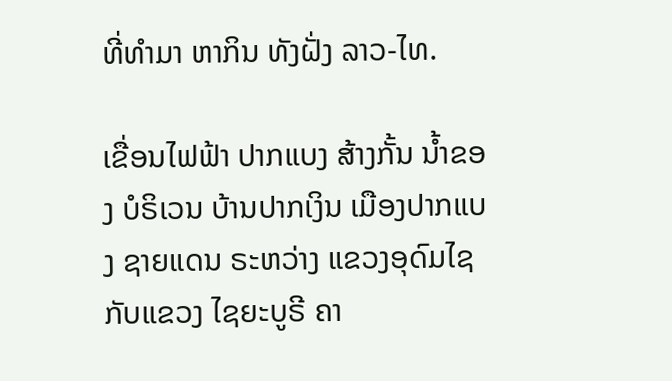ທີ່ທຳມາ ຫາກິນ ທັງຝັ່ງ ລາວ-ໄທ.

ເຂື່ອນໄຟຟ້າ ປາກແບງ ສ້າງກັ້ນ ນ້ຳຂອງ ບໍຣິເວນ ບ້ານປາກເງິນ ເມືອງປາກແບງ ຊາຍແດນ ຣະຫວ່າງ ແຂວງອຸດົມໄຊ ກັບແຂວງ ໄຊຍະບູຣີ ຄາ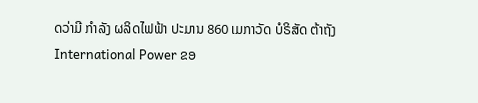ດວ່າມີ ກຳລັງ ຜລິດໄຟຟ້າ ປະມານ 860 ເມກາວັດ ບໍຣິສັດ ຕ້າຖັງ International Power ຂອ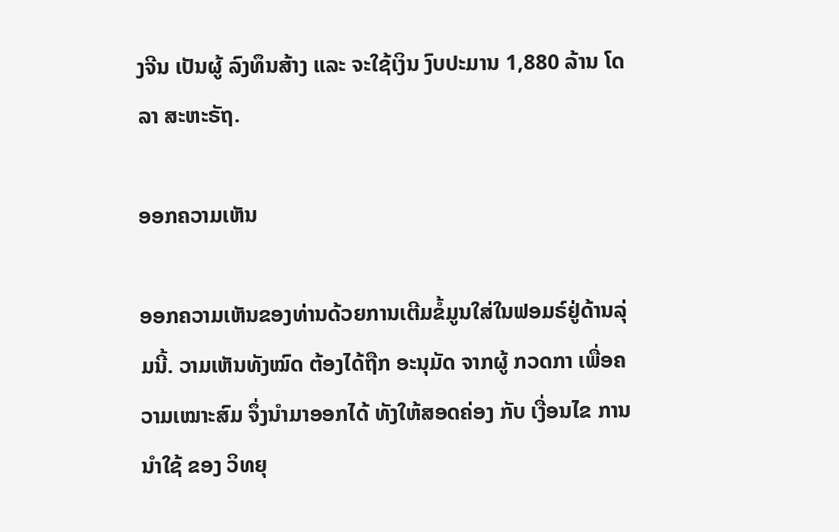ງຈີນ ເປັນຜູ້ ລົງທຶນສ້າງ ແລະ ຈະໃຊ້ເງິນ ງົບປະມານ 1,880 ລ້ານ ໂດລາ ສະຫະຣັຖ.

ອອກຄວາມເຫັນ

ອອກຄວາມເຫັນຂອງທ່ານດ້ວຍການເຕີມຂໍ້ມູນໃສ່ໃນຟອມຣ໌ຢູ່ດ້ານລຸ່ມນີ້. ວາມເຫັນທັງໝົດ ຕ້ອງໄດ້ຖືກ ອະນຸມັດ ຈາກຜູ້ ກວດກາ ເພື່ອຄວາມເໝາະສົມ ຈຶ່ງນໍາມາອອກໄດ້ ທັງໃຫ້ສອດຄ່ອງ ກັບ ເງື່ອນໄຂ ການນຳໃຊ້ ຂອງ ວິທຍຸ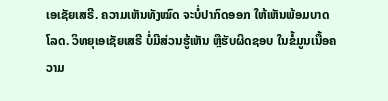ເອເຊັຍເສຣີ. ຄວາມເຫັນທັງໝົດ ຈະບໍ່ປາກົດອອກ ໃຫ້ເຫັນພ້ອມບາດໂລດ. ວິທຍຸເອເຊັຍເສຣີ ບໍ່ມີສ່ວນຮູ້ເຫັນ ຫຼືຮັບຜິດຊອບ ໃນຂໍ້ມູນເນື້ອຄວາມ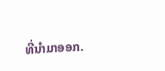ທີ່ນໍາມາອອກ.